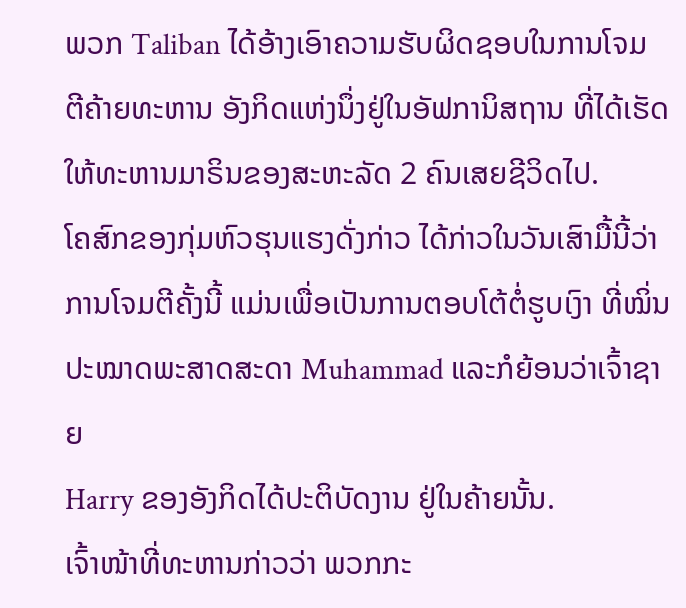ພວກ Taliban ໄດ້ອ້າງເອົາຄວາມຮັບຜິດຊອບໃນການໂຈມ
ຕີຄ້າຍທະຫານ ອັງກິດແຫ່ງນຶ່ງຢູ່ໃນອັຟການິສຖານ ທີ່ໄດ້ເຮັດ
ໃຫ້ທະຫານມາຣິນຂອງສະຫະລັດ 2 ຄົນເສຍຊີວິດໄປ.
ໂຄສົກຂອງກຸ່ມຫົວຮຸນແຮງດັ່ງກ່າວ ໄດ້ກ່າວໃນວັນເສົາມື້ນີ້ວ່າ
ການໂຈມຕີຄັ້ງນີ້ ແມ່ນເພື່ອເປັນການຕອບໂຕ້ຕໍ່ຮູບເງົາ ທີ່ໝິ່ນ
ປະໝາດພະສາດສະດາ Muhammad ແລະກໍຍ້ອນວ່າເຈົ້າຊາຍ
Harry ຂອງອັງກິດໄດ້ປະຕິບັດງານ ຢູ່ໃນຄ້າຍນັ້ນ.
ເຈົ້າໜ້າທີ່ທະຫານກ່າວວ່າ ພວກກະ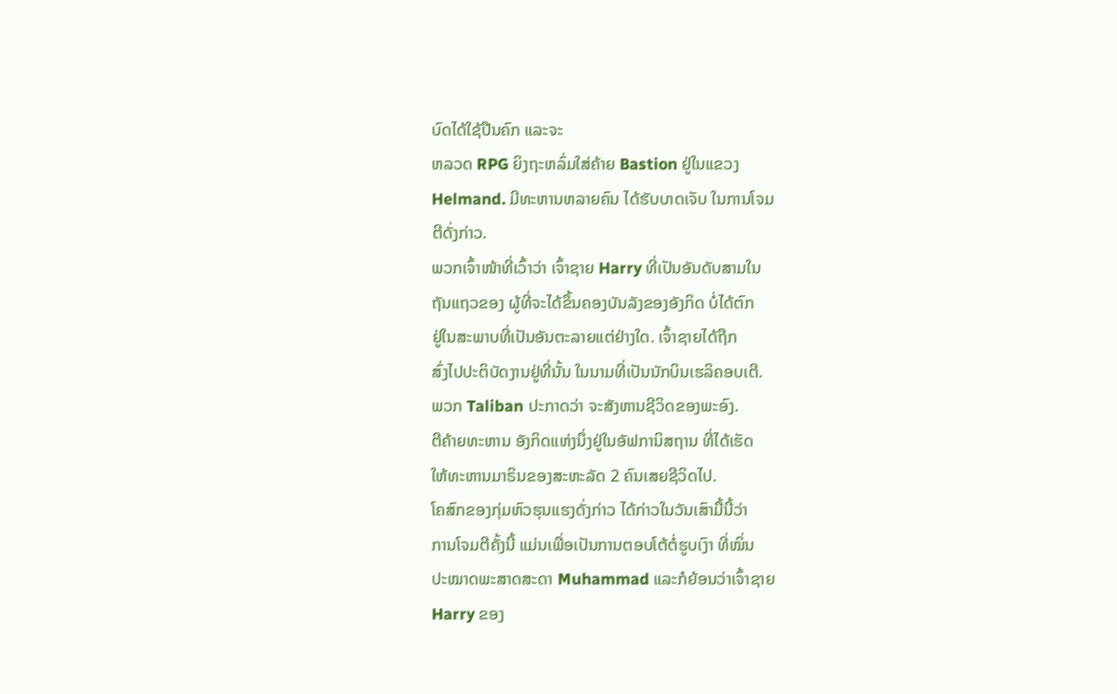ບົດໄດ້ໃຊ້ປືນຄົກ ແລະຈະ
ຫລວດ RPG ຍິງຖະຫລົ່ມໃສ່ຄ້າຍ Bastion ຢູ່ໃນແຂວງ
Helmand. ມີທະຫານຫລາຍຄົນ ໄດ້ຮັບບາດເຈັບ ໃນການໂຈມ
ຕີດັ່ງກ່າວ.
ພວກເຈົ້າໜ້າທີ່ເວົ້າວ່າ ເຈົ້າຊາຍ Harry ທີ່ເປັນອັນດັບສາມໃນ
ຖັນແຖວຂອງ ຜູ້ທີ່ຈະໄດ້ຂຶ້ນຄອງບັນລັງຂອງອັງກິດ ບໍ່ໄດ້ຕົກ
ຢູ່ໃນສະພາບທີ່ເປັນອັນຕະລາຍແຕ່ຢ່າງໃດ. ເຈົ້າຊາຍໄດ້ຖືກ
ສົ່ງໄປປະຕິບັດງານຢູ່ທີ່ນັ້ນ ໃນນາມທີ່ເປັນນັກບິນເຮລິຄອບເຕີ.
ພວກ Taliban ປະກາດວ່າ ຈະສັງຫານຊີວິດຂອງພະອົງ.
ຕີຄ້າຍທະຫານ ອັງກິດແຫ່ງນຶ່ງຢູ່ໃນອັຟການິສຖານ ທີ່ໄດ້ເຮັດ
ໃຫ້ທະຫານມາຣິນຂອງສະຫະລັດ 2 ຄົນເສຍຊີວິດໄປ.
ໂຄສົກຂອງກຸ່ມຫົວຮຸນແຮງດັ່ງກ່າວ ໄດ້ກ່າວໃນວັນເສົາມື້ນີ້ວ່າ
ການໂຈມຕີຄັ້ງນີ້ ແມ່ນເພື່ອເປັນການຕອບໂຕ້ຕໍ່ຮູບເງົາ ທີ່ໝິ່ນ
ປະໝາດພະສາດສະດາ Muhammad ແລະກໍຍ້ອນວ່າເຈົ້າຊາຍ
Harry ຂອງ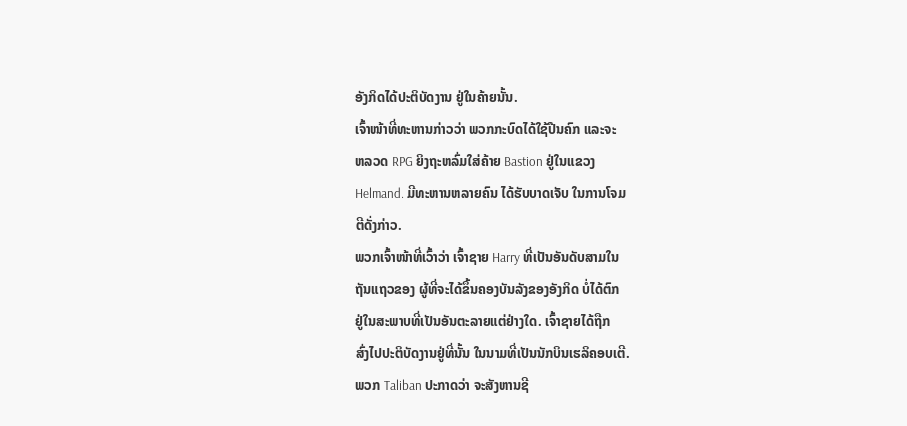ອັງກິດໄດ້ປະຕິບັດງານ ຢູ່ໃນຄ້າຍນັ້ນ.
ເຈົ້າໜ້າທີ່ທະຫານກ່າວວ່າ ພວກກະບົດໄດ້ໃຊ້ປືນຄົກ ແລະຈະ
ຫລວດ RPG ຍິງຖະຫລົ່ມໃສ່ຄ້າຍ Bastion ຢູ່ໃນແຂວງ
Helmand. ມີທະຫານຫລາຍຄົນ ໄດ້ຮັບບາດເຈັບ ໃນການໂຈມ
ຕີດັ່ງກ່າວ.
ພວກເຈົ້າໜ້າທີ່ເວົ້າວ່າ ເຈົ້າຊາຍ Harry ທີ່ເປັນອັນດັບສາມໃນ
ຖັນແຖວຂອງ ຜູ້ທີ່ຈະໄດ້ຂຶ້ນຄອງບັນລັງຂອງອັງກິດ ບໍ່ໄດ້ຕົກ
ຢູ່ໃນສະພາບທີ່ເປັນອັນຕະລາຍແຕ່ຢ່າງໃດ. ເຈົ້າຊາຍໄດ້ຖືກ
ສົ່ງໄປປະຕິບັດງານຢູ່ທີ່ນັ້ນ ໃນນາມທີ່ເປັນນັກບິນເຮລິຄອບເຕີ.
ພວກ Taliban ປະກາດວ່າ ຈະສັງຫານຊີ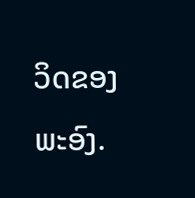ວິດຂອງພະອົງ.